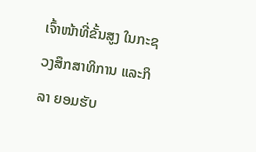ເຈົ້າໜ້າທີ່ຂັ້ນສູງ ໃນກະຊວງສຶກສາທິການ ແລະກິລາ ຍອມຮັບ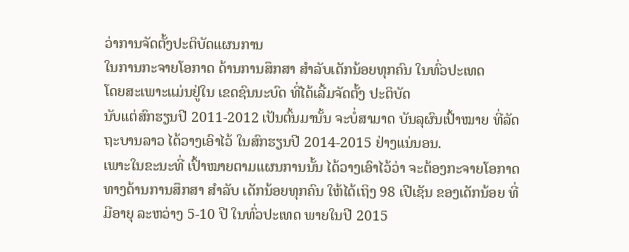ວ່າການຈັດຕັ້ງປະຕິບັດແຜນການ
ໃນການກະຈາຍໂອກາດ ດ້ານການສຶກສາ ສຳລັບເດັກນ້ອຍທຸກຄົນ ໃນທົ່ວປະເທດ
ໂດຍສະເພາະແມ່ນຢູ່ໃນ ເຂດຊົນນະບົດ ທີ່ໄດ້ເລີ້ມຈັດຕັ້ງ ປະຕິບັດ
ນັບແຕ່ສົກຮຽນປີ 2011-2012 ເປັນຕົ້ນມານັ້ນ ຈະບໍ່ສາມາດ ບັນລຸຜົນເປົ້າໝາຍ ທີ່ລັດຖະບານລາວ ໄດ້ວາງເອົາໄວ້ ໃນສົກຮຽນປີ 2014-2015 ຢ່າງແນ່ນອນ.
ເພາະໃນຂະນະທີ່ ເປົ້າໝາຍຕາມແຜນການນັ້ນ ໄດ້ວາງເອົາໄວ້ວ່າ ຈະຕ້ອງກະຈາຍໂອກາດ ທາງດ້ານການສຶກສາ ສຳລັບ ເດັກນ້ອຍທຸກຄົນ ໃຫ້ໄດ້ເຖິງ 98 ເປີເຊັນ ຂອງເດັກນ້ອຍ ທີ່ມີອາຍຸ ລະຫວ່າງ 5-10 ປີ ໃນທົ່ວປະເທດ ພາຍໃນປີ 2015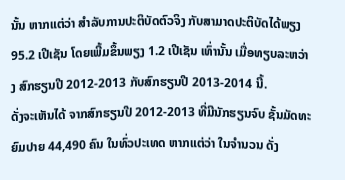ນັ້ນ ຫາກແຕ່ວ່າ ສຳລັບການປະຕິບັດຕົວຈິງ ກັບສາມາດປະຕິບັດໄດ້ພຽງ 95.2 ເປີເຊັນ ໂດຍເພີ້ມຂຶ້ນພຽງ 1.2 ເປີເຊັນ ເທົ່ານັ້ນ ເມື່ອທຽບລະຫວ່າງ ສົກຮຽນປີ 2012-2013 ກັບສົກຮຽນປີ 2013-2014 ນີ້.
ດັ່ງຈະເຫັນໄດ້ ຈາກສົກຮຽນປີ 2012-2013 ທີ່ມີນັກຮຽນຈົບ ຊັ້ນມັດທະຍົມປາຍ 44,490 ຄົນ ໃນທົ່ວປະເທດ ຫາກແຕ່ວ່າ ໃນຈຳນວນ ດັ່ງ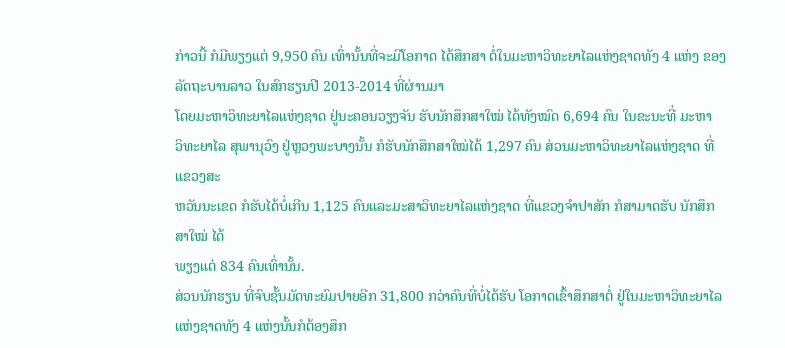ກ່າວນີ້ ກໍມີພຽງແຕ່ 9,950 ຄົນ ເທົ່ານັ້ນທີ່ຈະມີໂອກາດ ໄດ້ສຶກສາ ຕໍ່ໃນມະຫາວິທະຍາໄລແຫ່ງຊາດທັງ 4 ແຫ່ງ ຂອງລັດຖະບານລາວ ໃນສົກຮຽນປີ 2013-2014 ທີ່ຜ່ານມາ
ໂດຍມະຫາວິທະຍາໄລແຫ່ງຊາດ ຢູ່ນະຄອນວຽງຈັນ ຮັບນັກສຶກສາໃໝ່ ໄດ້ທັງໝົດ 6,694 ຄົນ ໃນຂະນະທີ່ ມະຫາ
ວິທະຍາໄລ ສຸພານຸວົງ ຢູ່ຫຼວງພະບາງນັ້ນ ກໍຮັບນັກສຶກສາໃໝ່ໄດ້ 1,297 ຄົນ ສ່ວນມະຫາວິທະຍາໄລແຫ່ງຊາດ ທີ່ແຂວງສະ
ຫວັນນະເຂດ ກໍຮັບໄດ້ບໍ່ເກີນ 1,125 ຄົນແລະມະສາວິທະຍາໄລແຫ່ງຊາດ ທີ່ແຂວງຈຳປາສັກ ກໍສາມາດຮັບ ນັກສຶກສາໃໝ່ ໄດ້
ພຽງແຕ່ 834 ຄົນເທົ່ານັ້ນ.
ສ່ວນນັກຮຽນ ທີ່ຈົບຊັ້ນມັດທະຍົມປາຍອີກ 31,800 ກວ່າຄົນທີ່ບໍ່ໄດ້ຮັບ ໂອກາດເຂົ້າສຶກສາຕໍ່ ຢູ່ໃນມະຫາວິທະຍາໄລແຫ່ງຊາດທັງ 4 ແຫ່ງນັ້ນກໍຕ້ອງສຶກ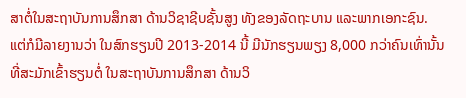ສາຕໍ່ໃນສະຖາບັນການສຶກສາ ດ້ານວິຊາຊີບຊັ້ນສູງ ທັງຂອງລັດຖະບານ ແລະພາກເອກະຊົນ.
ແຕ່ກໍມີລາຍງານວ່າ ໃນສົກຮຽນປີ 2013-2014 ນີ້ ມີນັກຮຽນພຽງ 8,000 ກວ່າຄົນເທົ່ານັ້ນ ທີ່ສະມັກເຂົ້າຮຽນຕໍ່ ໃນສະຖາບັນການສຶກສາ ດ້ານວິ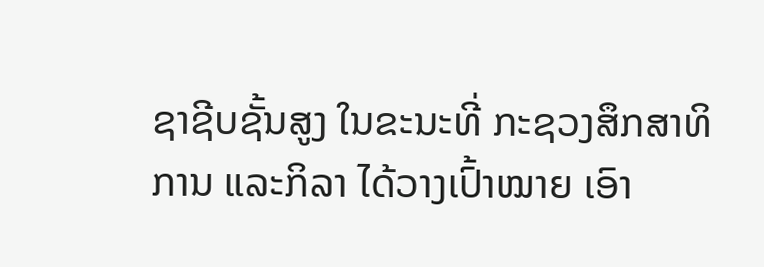ຊາຊີບຊັ້ນສູງ ໃນຂະນະທີ່ ກະຊວງສຶກສາທິການ ແລະກິລາ ໄດ້ວາງເປົ້າໝາຍ ເອົາ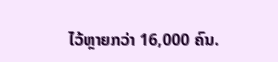ໄວ້ຫຼາຍກວ່າ 16,000 ຄົນ.